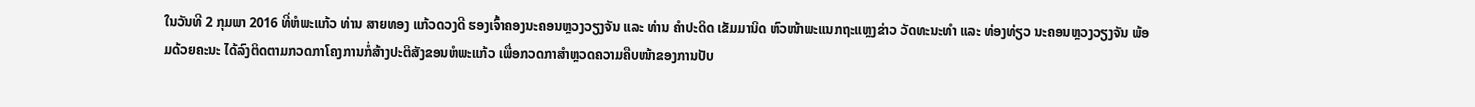ໃນວັນທີ 2 ກຸມພາ 2016 ທີ່ຫໍພະແກ້ວ ທ່ານ ສາຍທອງ ແກ້ວດວງດີ ຮອງເຈົ້າຄອງນະຄອນຫຼວງວຽງຈັນ ແລະ ທ່ານ ຄຳປະດິດ ເຂັມມານິດ ຫົວໜ້າພະແນກຖະແຫຼງຂ່າວ ວັດທະນະທຳ ແລະ ທ່ອງທ່ຽວ ນະຄອນຫຼວງວຽງຈັນ ພ້ອມດ້ວຍຄະນະ ໄດ້ລົງຕິດຕາມກວດກາໂຄງການກໍ່ສ້າງປະຕິສັງຂອນຫໍພະແກ້ວ ເພື່ອກວດກາສຳຫຼວດຄວາມຄືບໜ້າຂອງການປັບ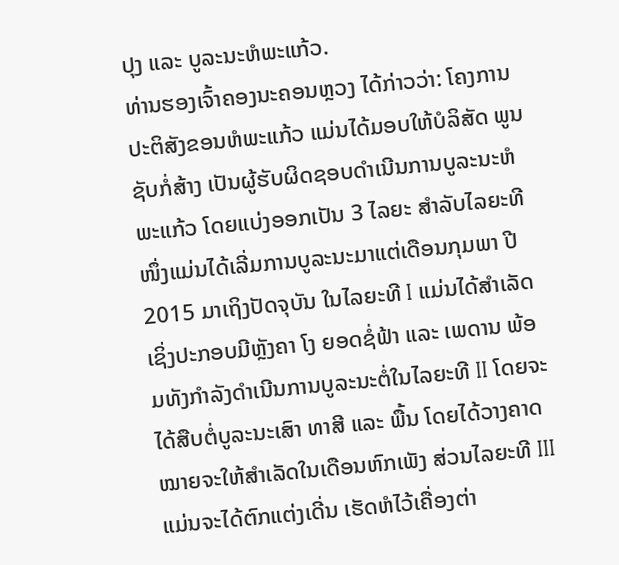ປຸງ ແລະ ບູລະນະຫໍພະແກ້ວ.
ທ່ານຮອງເຈົ້າຄອງນະຄອນຫຼວງ ໄດ້ກ່າວວ່າ: ໂຄງການປະຕິສັງຂອນຫໍພະແກ້ວ ແມ່ນໄດ້ມອບໃຫ້ບໍລິສັດ ພູນຊັບກໍ່ສ້າງ ເປັນຜູ້ຮັບຜິດຊອບດຳເນີນການບູລະນະຫໍພະແກ້ວ ໂດຍແບ່ງອອກເປັນ 3 ໄລຍະ ສຳລັບໄລຍະທີໜຶ່ງແມ່ນໄດ້ເລີ່ມການບູລະນະມາແຕ່ເດືອນກຸມພາ ປີ 2015 ມາເຖິງປັດຈຸບັນ ໃນໄລຍະທີ I ແມ່ນໄດ້ສຳເລັດ ເຊິ່ງປະກອບມີຫຼັງຄາ ໂງ ຍອດຊໍ່ຟ້າ ແລະ ເພດານ ພ້ອມທັງກຳລັງດຳເນີນການບູລະນະຕໍ່ໃນໄລຍະທີ II ໂດຍຈະໄດ້ສືບຕໍ່ບູລະນະເສົາ ທາສີ ແລະ ພື້ນ ໂດຍໄດ້ວາງຄາດໝາຍຈະໃຫ້ສຳເລັດໃນເດືອນຫົກເພັງ ສ່ວນໄລຍະທີ III ແມ່ນຈະໄດ້ຕົກແຕ່ງເດີ່ນ ເຮັດຫໍໄວ້ເຄື່ອງຕ່າ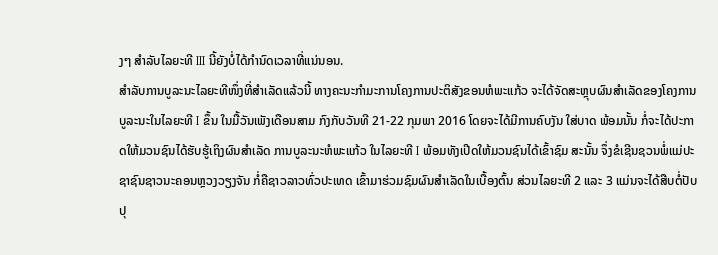ງໆ ສຳລັບໄລຍະທີ III ນີ້ຍັງບໍ່ໄດ້ກຳນົດເວລາທີ່ແນ່ນອນ.
ສຳລັບການບູລະນະໄລຍະທີໜຶ່ງທີ່ສຳເລັດແລ້ວນີ້ ທາງຄະນະກຳມະການໂຄງການປະຕິສັງຂອນຫໍພະແກ້ວ ຈະໄດ້ຈັດສະຫຼຸບຜົນສຳເລັດຂອງໂຄງການບູລະນະໃນໄລຍະທີ I ຂຶ້ນ ໃນມື້ວັນເພັງເດືອນສາມ ກົງກັບວັນທີ 21-22 ກຸມພາ 2016 ໂດຍຈະໄດ້ມີການຄົບງັນ ໃສ່ບາດ ພ້ອມນັ້ນ ກໍ່ຈະໄດ້ປະກາດໃຫ້ມວນຊົນໄດ້ຮັບຮູ້ເຖິງຜົນສຳເລັດ ການບູລະນະຫໍພະແກ້ວ ໃນໄລຍະທີ I ພ້ອມທັງເປີດໃຫ້ມວນຊົນໄດ້ເຂົ້າຊົມ ສະນັ້ນ ຈຶ່ງຂໍເຊີນຊວນພໍ່ແມ່ປະຊາຊົນຊາວນະຄອນຫຼວງວຽງຈັນ ກໍ່ຄືຊາວລາວທົ່ວປະເທດ ເຂົ້າມາຮ່ວມຊົມຜົນສຳເລັດໃນເບື້ອງຕົ້ນ ສ່ວນໄລຍະທີ 2 ແລະ 3 ແມ່ນຈະໄດ້ສືບຕໍ່ປັບປຸ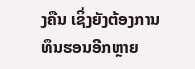ງຄືນ ເຊິ່ງຍັງຕ້ອງການທຶນຮອນອີກຫຼາຍ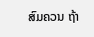ສົມຄວນ ຖ້າ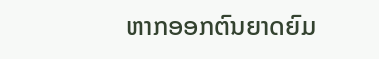ຫາກອອກຕົນຍາດຍົມ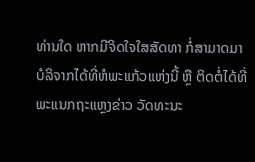ທ່ານໃດ ຫາກມີຈິດໃຈໃສສັດທາ ກໍ່ສາມາດມາບໍລິຈາກໄດ້ທີ່ຫໍພະແກ້ວແຫ່ງນີ້ ຫຼື ຕິດຕໍ່ໄດ້ທີ່ພະແນກຖະແຫຼງຂ່າວ ວັດທະນະ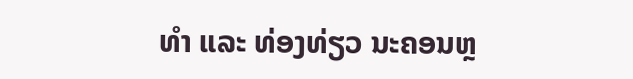ທຳ ແລະ ທ່ອງທ່ຽວ ນະຄອນຫຼ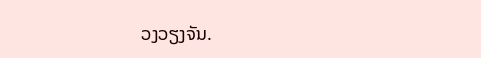ວງວຽງຈັນ.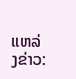ແຫລ່ງຂ່າວ: